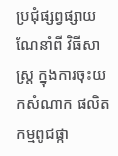ប្រជុំផ្សព្វផ្សាយ ណែនាំពី វិធីសាស្រ្ត ក្នុងការចុះយកសំណាក ផលិតកម្មពូជផ្កា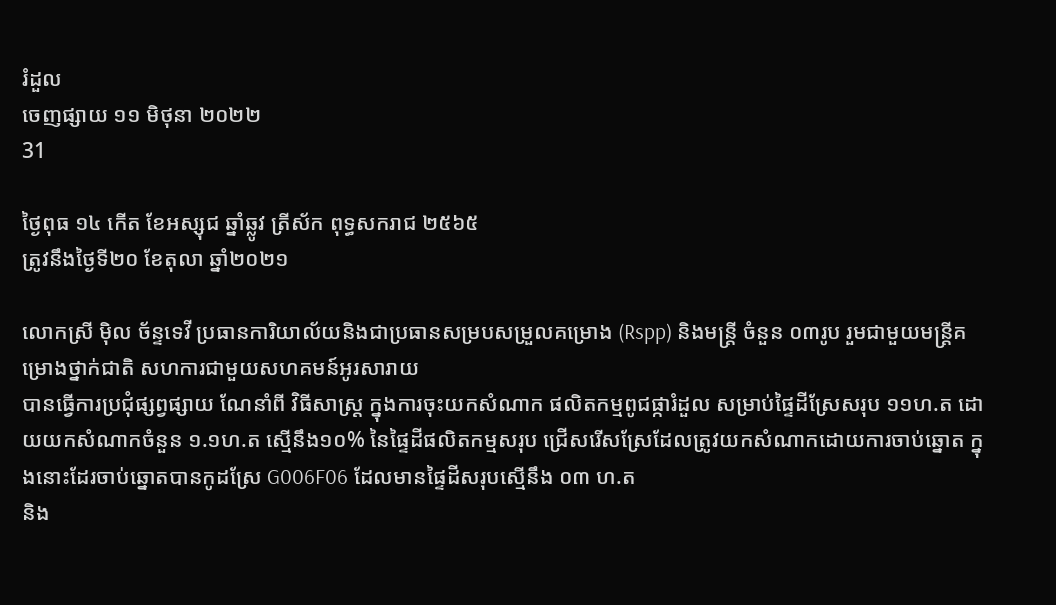រំដួល
ចេញផ្សាយ ១១ មិថុនា ២០២២
31

ថ្ងៃពុធ ១៤ កើត ខែអស្សុជ ឆ្នាំឆ្លូវ ត្រីស័ក ពុទ្ធសករាជ ២៥៦៥
ត្រូវនឹងថ្ងៃទី២០ ខែតុលា ឆ្នាំ២០២១

លោកស្រី ម៉ិល ច័ន្ទទេវី ប្រធានការិយាល័យនិងជាប្រធានសម្របសម្រួលគម្រោង (Rspp) និងមន្រ្តី ចំនួន ០៣រូប រួមជាមួយមន្ត្រីគម្រោងថ្នាក់ជាតិ សហការជាមួយសហគមន៍អូរសារាយ
បានធ្វើការប្រជុំផ្សព្វផ្សាយ ណែនាំពី វិធីសាស្រ្ត ក្នុងការចុះយកសំណាក ផលិតកម្មពូជផ្ការំដួល សម្រាប់ផ្ទៃដីស្រែសរុប ១១ហ.ត ដោយយកសំណាកចំនួន ១.១ហ.ត ស្មើនឹង១០% នៃផ្ទៃដីផលិតកម្មសរុប ជ្រើសរើសស្រែដែលត្រូវយកសំណាកដោយការចាប់ឆ្នោត ក្នុងនោះដែរចាប់ឆ្នោតបានកូដស្រែ G006F06 ដែលមានផ្ទៃដីសរុបស្មើនឹង ០៣ ហ.ត
និង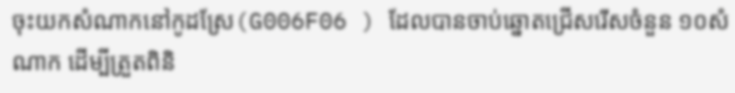ចុះយកសំណាកនៅកូដស្រែ(G006F06 ) ដែលបានចាប់ឆ្នោតជ្រើសរើសចំនួន ១០សំណាក ដើម្បីត្រួតពិនិ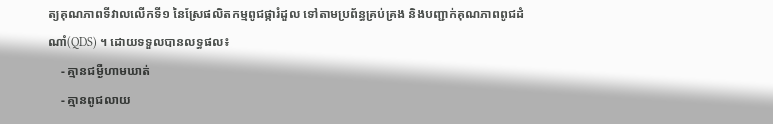ត្យគុណភាពទីវាលលើកទី១ នៃស្រែផលិតកម្មពូជផ្ការំដួល ទៅតាមប្រព័ន្ធគ្រប់គ្រង និងបញ្ជាក់គុណភាពពូជដំណាំ(QDS) ។ ដោយទទួលបានលទ្ធផល៖
    - គ្មានជម្ងឺហាមឃាត់
    - គ្មានពូជលាយ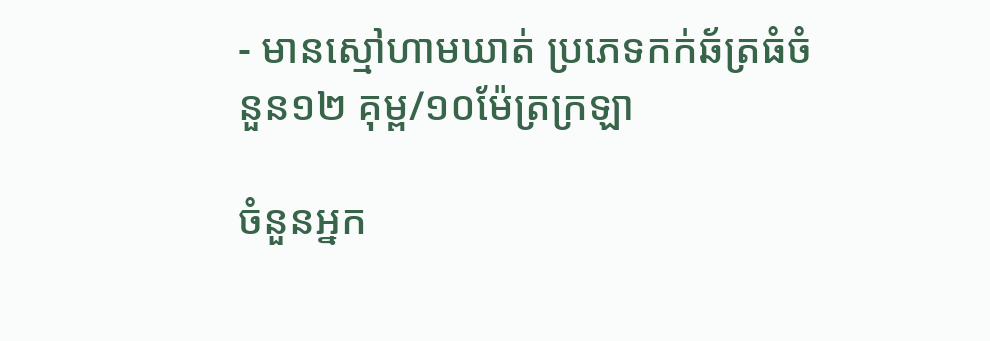- មានស្មៅហាមឃាត់ ប្រភេទកក់ឆ័ត្រធំចំនួន១២ គុម្ព/១០ម៉ែត្រក្រឡា

ចំនួនអ្នក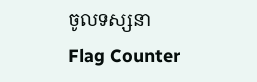ចូលទស្សនា
Flag Counter